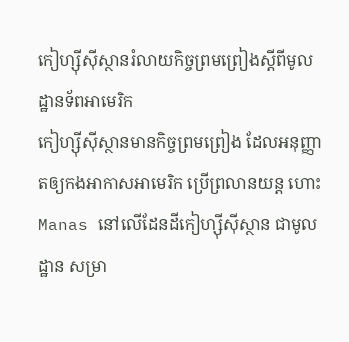កៀហ្ស៊ីស៊ីស្ថានរំលាយកិច្ចព្រមព្រៀងស្តីពីមូលដ្ឋានទ័ពអាមេរិក
កៀហ្ស៊ីស៊ីស្ថានមានកិច្ចព្រមព្រៀង ដែលអនុញ្ញាតឲ្យកងអាកាសអាមេរិក ប្រើព្រលានយន្ត ហោះ Manas នៅលើដែនដីកៀហ្ស៊ីស៊ីស្ថាន ជាមូលដ្ឋាន សម្រា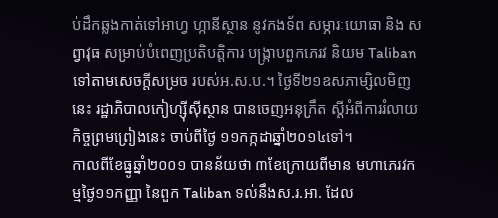ប់ដឹកឆ្លងកាត់ទៅអាហ្វ ហ្កានីស្ថាន នូវកងទ័ព សម្ភារៈយោធា និង សព្វាវុធ សម្រាប់បំពេញប្រតិបត្តិការ បង្ក្រាបពួកភេរវ និយម Taliban ទៅតាមសេចក្តីសម្រច របស់អ.ស.ប.។ ថ្ងៃទី២១ឧសភាម្សិលមិញនេះ រដ្ឋាភិបាលកៀហ្ស៊ីស៊ីស្ថាន បានចេញអនុក្រឹត ស្តីអំពីការរំលាយកិច្ចព្រមព្រៀងនេះ ចាប់ពីថ្ងៃ ១១កក្កដាឆ្នាំ២០១៤ទៅ។
កាលពីខែធ្នូឆ្នាំ២០០១ បានន័យថា ៣ខែក្រោយពីមាន មហាភេរវកម្មថ្ងៃ១១កញ្ញា នៃពួក Taliban ទល់នឹងស.រ.អា. ដែល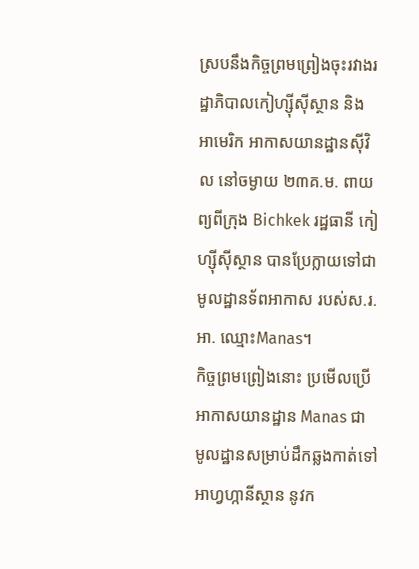ស្របនឹងកិច្ចព្រមព្រៀងចុះរវាងរដ្ឋាភិបាលកៀហ្ស៊ីស៊ីស្ថាន និង អាមេរិក អាកាសយានដ្ឋានស៊ីវិល នៅចម្ងាយ ២៣គ.ម. ពាយព្យពីក្រុង Bichkek រដ្ឋធានី កៀហ្ស៊ីស៊ីស្ថាន បានប្រែក្លាយទៅជា មូលដ្ឋានទ័ពអាកាស របស់ស.រ.អា. ឈ្មោះManas។
កិច្ចព្រមព្រៀងនោះ ប្រមើលប្រើអាកាសយានដ្ឋាន Manas ជា មូលដ្ឋានសម្រាប់ដឹកឆ្លងកាត់ទៅអាហ្វហ្កានីស្ថាន នូវក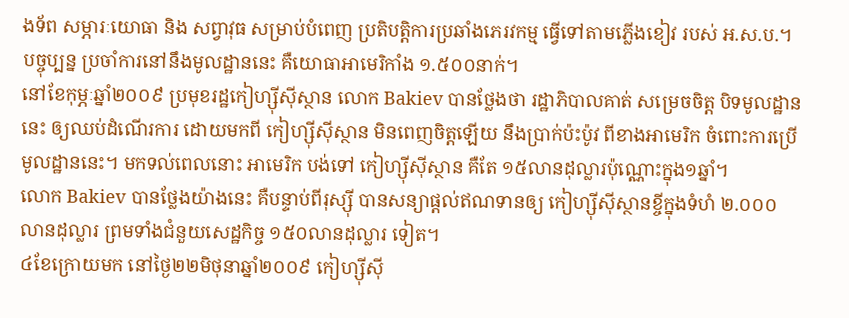ងទ័ព សម្ភារៈយោធា និង សព្វាវុធ សម្រាប់បំពេញ ប្រតិបត្តិការប្រឆាំងភេរវកម្ម ធ្វើទៅតាមភ្លើងខៀវ របស់ អ.ស.ប.។ បច្ចុប្បន្ន ប្រចាំការនៅនឹងមូលដ្ឋាននេះ គឺយោធាអាមេរិកាំង ១.៥០០នាក់។
នៅខែកុម្ភៈឆ្នាំ២០០៩ ប្រមុខរដ្ឋកៀហ្ស៊ីស៊ីស្ថាន លោក Bakiev បានថ្លែងថា រដ្ឋាភិបាលគាត់ សម្រេចចិត្ត បិទមូលដ្ឋាននេះ ឲ្យឈប់ដំណើរការ ដោយមកពី កៀហ្ស៊ីស៊ីស្ថាន មិនពេញចិត្តឡើយ នឹងប្រាក់ប៉ះប៉ូវ ពីខាងអាមេរិក ចំពោះការប្រើមូលដ្ឋាននេះ។ មកទល់ពេលនោះ អាមេរិក បង់ទៅ កៀហ្ស៊ីស៊ីស្ថាន គឺតែ ១៥លានដុល្លារប៉ុណ្ណោះក្នុង១ឆ្នាំ។
លោក Bakiev បានថ្លែងយ៉ាងនេះ គឺបន្ទាប់ពីរុស្ស៊ី បានសន្យាផ្តល់ឥណទានឲ្យ កៀហ្ស៊ីស៊ីស្ថានខ្ចីក្នុងទំហំ ២.០០០លានដុល្លារ ព្រមទាំងជំនួយសេដ្ឋកិច្ច ១៥០លានដុល្លារ ទៀត។
៤ខែក្រោយមក នៅថ្ងៃ២២មិថុនាឆ្នាំ២០០៩ កៀហ្ស៊ីស៊ី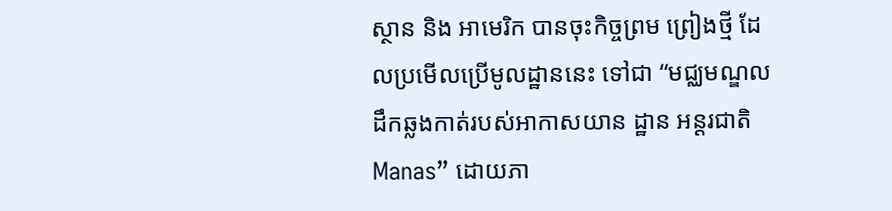ស្ថាន និង អាមេរិក បានចុះកិច្ចព្រម ព្រៀងថ្មី ដែលប្រមើលប្រើមូលដ្ឋាននេះ ទៅជា “មជ្ឈមណ្ឌលដឹកឆ្លងកាត់របស់អាកាសយាន ដ្ឋាន អន្តរជាតិ Manas” ដោយភា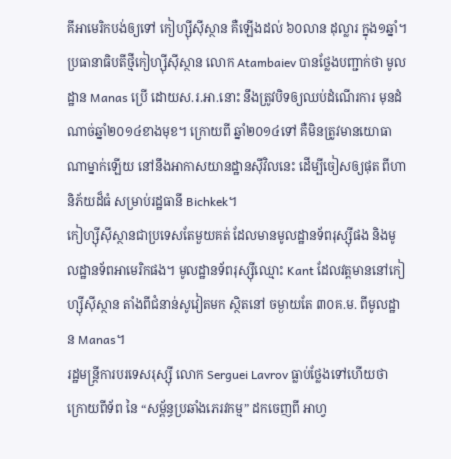គីអាមេរិកបង់ឲ្យទៅ កៀហ្ស៊ីស៊ីស្ថាន គឺឡើងដល់ ៦០លាន ដុល្លារ ក្នុង១ឆ្នាំ។
ប្រធានាធិបតីថ្មីកៀហ្ស៊ីស៊ីស្ថាន លោក Atambaiev បានថ្លែងបញ្ជាក់ថា មូលដ្ឋាន Manas ប្រើ ដោយស.រ.អា.នោះ នឹងត្រូវបិទឲ្យឈប់ដំណើរការ មុនដំណាច់ឆ្នាំ២០១៤ខាងមុខ។ ក្រោយពី ឆ្នាំ២០១៤ទៅ គឺមិនត្រូវមានយោធាណាម្នាក់ឡើយ នៅនឹងអាកាសយានដ្ឋានស៊ីវិលនេះ ដើម្បីចៀសឲ្យផុត ពីហានិភ័យដ៏ធំ សម្រាប់រដ្ឋធានី Bichkek។
កៀហ្ស៊ីស៊ីស្ថានជាប្រទេសតែមួយគត់ ដែលមានមូលដ្ឋានទ័ពរុស្ស៊ីផង និងមូលដ្ឋានទ័ពអាមេរិកផង។ មូលដ្ឋានទ័ពរុស្ស៊ីឈ្មោះ Kant ដែលវត្តមាននៅកៀហ្ស៊ីស៊ីស្ថាន តាំងពីជំនាន់សូវៀតមក ស្ថិតនៅ ចម្ងាយតែ ៣០គ.ម. ពីមូលដ្ឋាន Manas។
រដ្ឋមន្ត្រីការបរទេសរុស្ស៊ី លោក Serguei Lavrov ធ្លាប់ថ្លែងទៅហើយថា ក្រោយពីទ័ព នៃ “សម្ព័ន្ធប្រឆាំងភេរវកម្ម” ដកចេញពី អាហ្វ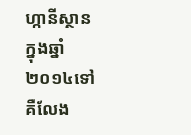ហ្កានីស្ថាន ក្នុងឆ្នាំ២០១៤ទៅ គឺលែង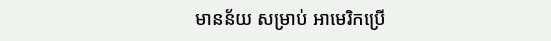មានន័យ សម្រាប់ អាមេរិកប្រើ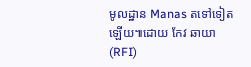មូលដ្ឋាន Manas តទៅទៀតឡើយ៕ដោយ កែវ ឆាយា (RFI)